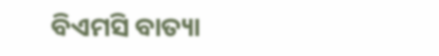ବିଏମସି ବାତ୍ୟା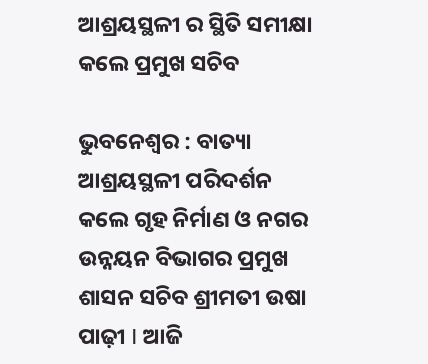ଆଶ୍ରୟସ୍ଥଳୀ ର ସ୍ଥିତି ସମୀକ୍ଷା କଲେ ପ୍ରମୁଖ ସଚିବ

ଭୁବନେଶ୍ଵର : ବାତ୍ୟା ଆଶ୍ରୟସ୍ଥଳୀ ପରିଦର୍ଶନ କଲେ ଗୃହ ନିର୍ମାଣ ଓ ନଗର ଉନ୍ନୟନ ବିଭାଗର ପ୍ରମୁଖ ଶାସନ ସଚିବ ଶ୍ରୀମତୀ ଉଷା ପାଢ଼ୀ I ଆଜି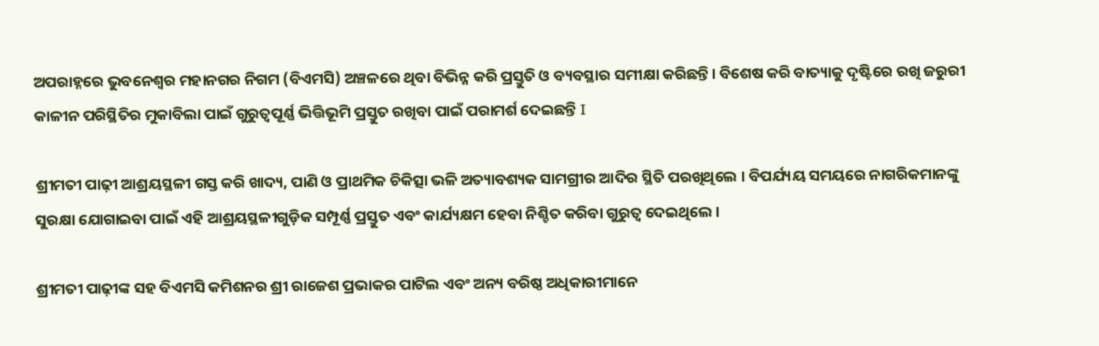ଅପରାହ୍ନରେ ଭୁବନେଶ୍ୱର ମହାନଗର ନିଗମ (ବିଏମସି) ଅଞ୍ଚଳରେ ଥିବା ବିଭିନ୍ନ କରି ପ୍ରସ୍ତୁତି ଓ ବ୍ୟବସ୍ଥାର ସମୀକ୍ଷା କରିଛନ୍ତି। ବିଶେଷ କରି ବାତ୍ୟାକୁ ଦୃଷ୍ଟିରେ ରଖି ଜରୁରୀ କାଳୀନ ପରିସ୍ଥିତିର ମୁକାବିଲା ପାଇଁ ଗୁରୁତ୍ୱପୂର୍ଣ୍ଣ ଭିତ୍ତିଭୂମି ପ୍ରସ୍ତୁତ ରଖିବା ପାଇଁ ପରାମର୍ଶ ଦେଇଛନ୍ତି I

ଶ୍ରୀମତୀ ପାଢ଼ୀ ଆଶ୍ରୟସ୍ଥଳୀ ଗସ୍ତ କରି ଖାଦ୍ୟ, ପାଣି ଓ ପ୍ରାଥମିକ ଚିକିତ୍ସା ଭଳି ଅତ୍ୟାବଶ୍ୟକ ସାମଗ୍ରୀର ଆଦିର ସ୍ଥିତି ପରଖିଥିଲେ । ବିପର୍ଯ୍ୟୟ ସମୟରେ ନାଗରିକମାନଙ୍କୁ ସୁରକ୍ଷା ଯୋଗାଇବା ପାଇଁ ଏହି ଆଶ୍ରୟସ୍ଥଳୀଗୁଡ଼ିକ ସମ୍ପୂର୍ଣ୍ଣ ପ୍ରସ୍ତୁତ ଏବଂ କାର୍ଯ୍ୟକ୍ଷମ ହେବା ନିଶ୍ଚିତ କରିବା ଗୁରୁତ୍ୱ ଦେଇଥିଲେ ।

ଶ୍ରୀମତୀ ପାଢ଼ୀଙ୍କ ସହ ବିଏମସି କମିଶନର ଶ୍ରୀ ରାଜେଶ ପ୍ରଭାକର ପାଟିଲ ଏବଂ ଅନ୍ୟ ବରିଷ୍ଠ ଅଧିକାରୀମାନେ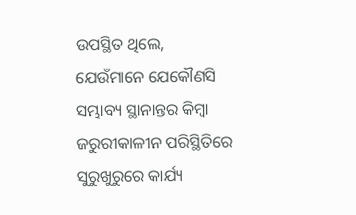ଉପସ୍ଥିତ ଥିଲେ, ଯେଉଁମାନେ ଯେକୌଣସି ସମ୍ଭାବ୍ୟ ସ୍ଥାନାନ୍ତର କିମ୍ବା ଜରୁରୀକାଳୀନ ପରିସ୍ଥିତିରେ ସୁରୁଖୁରୁରେ କାର୍ଯ୍ୟ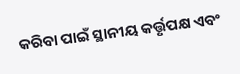କରିବା ପାଇଁ ସ୍ଥାନୀୟ କର୍ତ୍ତୃପକ୍ଷ ଏବଂ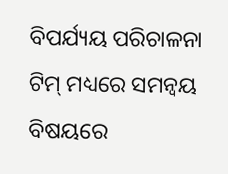ବିପର୍ଯ୍ୟୟ ପରିଚାଳନା ଟିମ୍ ମଧ୍ୟରେ ସମନ୍ୱୟ ବିଷୟରେ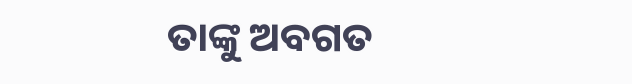ତାଙ୍କୁ ଅବଗତ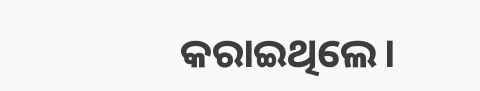କରାଇଥିଲେ।